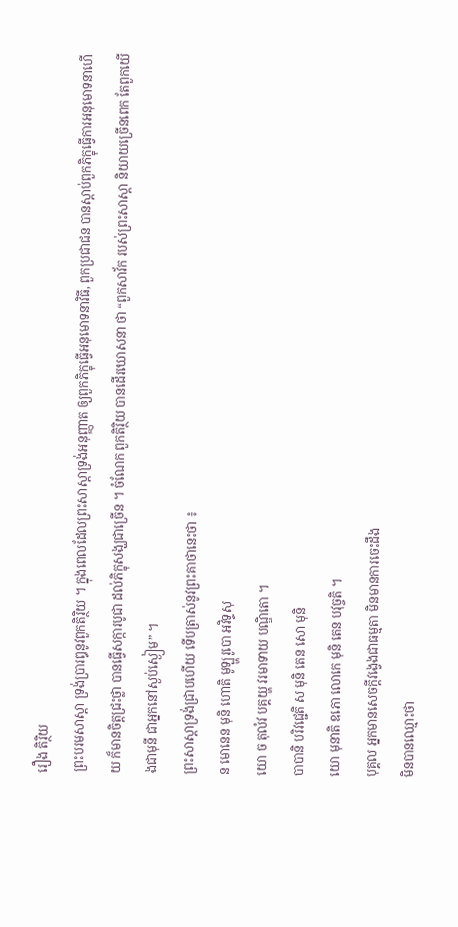រឿង តិរ្ថិយ
ព្រះបរមសាស្តា ទ្រង់ប្រារឰនូវពួកតិរ្ថិយ ។ ក្នុងពេលដែលព្រះសាស្តាទ្រង់ឣនុញ្ញាត ឲ្យពួកភិក្ខុធ្វើឣនុមោទនាវិធី, ពួកប្រជាជន បានស្តាប់ពួកភិក្ខុធ្វើការឣនុមោទនាហើយ ក៏មានចិត្តជ្រះថ្លា បានធ្វើសក្ការបូជា ដល់ភិក្ខុសង្ឃជាច្រើន ។ ចំណែក ពួកតិរ្ថិយ បានដើរឃោសនា ថា “ពួកសាវ័ក របស់ព្រះសាស្តា និយាយច្រើនពេក តែពួកយើងជាមុនី ជាឣ្នកនៅស្ងប់ស្ងៀម” ។
ព្រះសាស្តាទ្រង់ជ្រាបហើយ ទើបត្រាស់នូវព្រះគាថានេះថា ៖
ន មោនេន មុនិ ហោតិ មូឡ្ហរូបោ ឣវិទ្ទសុ
យោ ច តុលំវ បគ្គយ្ហ វរមាទាយ បណ្ឌិតោ ។
បាបានិ បរិវជ្ជេតិ ស មុនិ តេន សោ មុនិ
យោ មុនាតិ ឧភោ លោកេ មុនិ តេន បវុច្ចតិ ។
បុគ្គល ឣ្នកមានសេចក្តីវង្វេងជាធម្មតា មិនមានការចេះដឹង
មិនបានឈ្មោះថា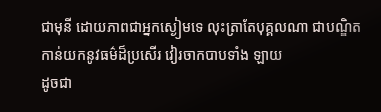ជាមុនី ដោយភាពជាឣ្នកស្ងៀមទេ លុះត្រាតែបុគ្គលណា ជាបណ្ឌិត
កាន់យកនូវធម៌ដ៏ប្រសើរ វៀរចាកបាបទាំង ឡាយ
ដូចជា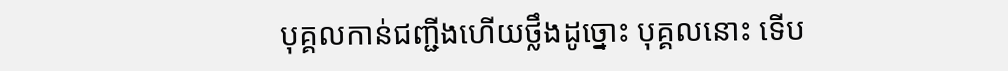បុគ្គលកាន់ជញ្ជីងហើយថ្លឹងដូច្នោះ បុគ្គលនោះ ទើប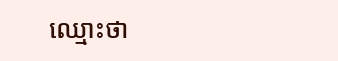ឈ្មោះថា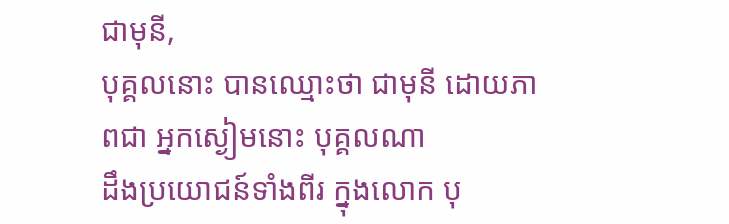ជាមុនី,
បុគ្គលនោះ បានឈ្មោះថា ជាមុនី ដោយភាពជា ឣ្នកស្ងៀមនោះ បុគ្គលណា
ដឹងប្រយោជន៍ទាំងពីរ ក្នុងលោក បុ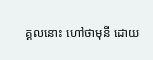គ្គលនោះ ហៅថាមុនី ដោយ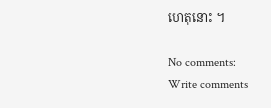ហេតុនោះ ។

No comments:
Write comments